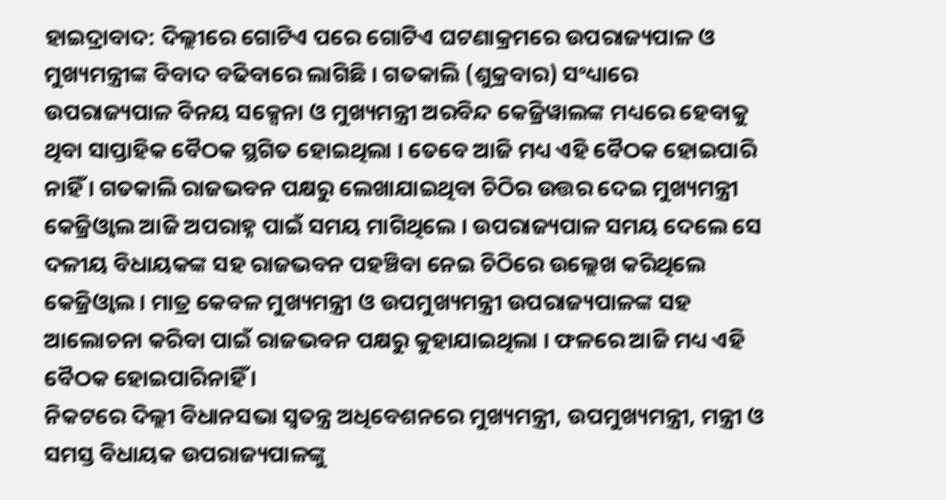ହାଇଦ୍ରାବାଦ: ଦିଲ୍ଲୀରେ ଗୋଟିଏ ପରେ ଗୋଟିଏ ଘଟଣାକ୍ରମରେ ଉପରାଜ୍ୟପାଳ ଓ ମୁଖ୍ୟମନ୍ତ୍ରୀଙ୍କ ବିବାଦ ବଢିବାରେ ଲାଗିଛି । ଗତକାଲି (ଶୁକ୍ରବାର) ସଂଧ୍ୟାରେ ଉପରାଜ୍ୟପାଳ ବିନୟ ସକ୍ସେନା ଓ ମୁଖ୍ୟମନ୍ତ୍ରୀ ଅରବିନ୍ଦ କେଜ୍ରିୱାଲଙ୍କ ମଧ୍ୟରେ ହେବାକୁ ଥିବା ସାପ୍ତାହିକ ବୈଠକ ସ୍ଥଗିତ ହୋଇଥିଲା । ତେବେ ଆଜି ମଧ୍ୟ ଏହି ବୈଠକ ହୋଇପାରି ନାହିଁ । ଗତକାଲି ରାଜଭବନ ପକ୍ଷରୁ ଲେଖାଯାଇଥିବା ଚିଠିର ଉତ୍ତର ଦେଇ ମୁଖ୍ୟମନ୍ତ୍ରୀ କେଜ୍ରିଓ୍ବାଲ ଆଜି ଅପରାହ୍ନ ପାଇଁ ସମୟ ମାଗିଥିଲେ । ଉପରାଜ୍ୟପାଳ ସମୟ ଦେଲେ ସେ ଦଳୀୟ ବିଧାୟକଙ୍କ ସହ ରାଜଭବନ ପହଞ୍ଚିବା ନେଇ ଚିଠିରେ ଉଲ୍ଲେଖ କରିଥିଲେ କେଜ୍ରିଓ୍ବାଲ । ମାତ୍ର କେବଳ ମୁଖ୍ୟମନ୍ତ୍ରୀ ଓ ଉପମୁଖ୍ୟମନ୍ତ୍ରୀ ଉପରାଜ୍ୟପାଳଙ୍କ ସହ ଆଲୋଚନା କରିବା ପାଇଁ ରାଜଭବନ ପକ୍ଷରୁ କୁହାଯାଇଥିଲା । ଫଳରେ ଆଜି ମଧ୍ୟ ଏହି ବୈଠକ ହୋଇପାରିନାହିଁ ।
ନିକଟରେ ଦିଲ୍ଲୀ ବିଧାନସଭା ସ୍ବତନ୍ତ୍ର ଅଧିବେଶନରେ ମୁଖ୍ୟମନ୍ତ୍ରୀ, ଉପମୁଖ୍ୟମନ୍ତ୍ରୀ, ମନ୍ତ୍ରୀ ଓ ସମସ୍ତ ବିଧାୟକ ଉପରାଜ୍ୟପାଳଙ୍କୁ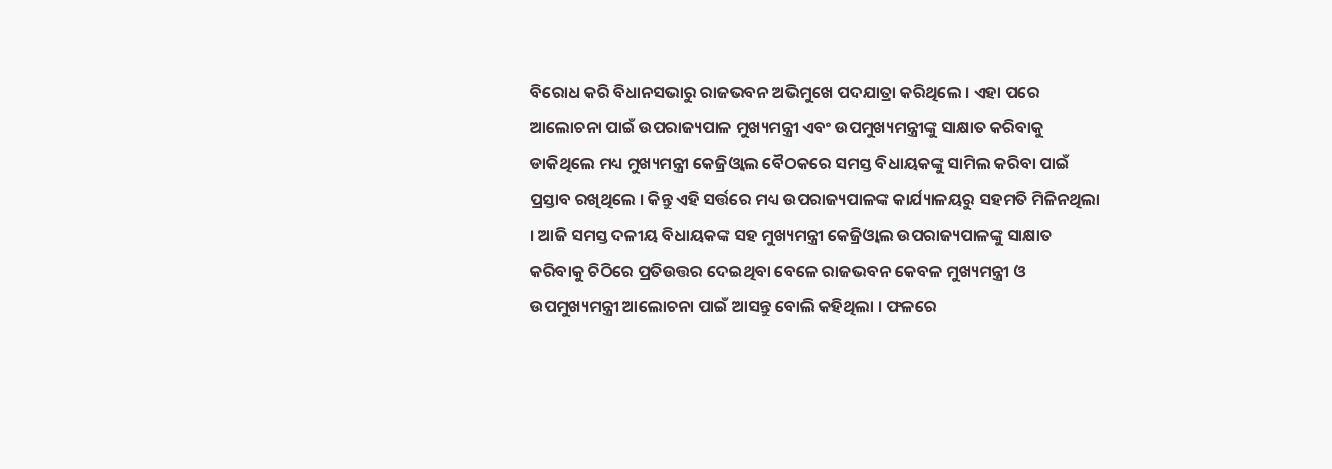ବିରୋଧ କରି ବିଧାନସଭାରୁ ରାଜଭବନ ଅଭିମୁଖେ ପଦଯାତ୍ରା କରିଥିଲେ । ଏହା ପରେ ଆଲୋଚନା ପାଇଁ ଉପରାଜ୍ୟପାଳ ମୁଖ୍ୟମନ୍ତ୍ରୀ ଏବଂ ଉପମୁଖ୍ୟମନ୍ତ୍ରୀଙ୍କୁ ସାକ୍ଷାତ କରିବାକୁ ଡାକିଥିଲେ ମଧ୍ୟ ମୁଖ୍ୟମନ୍ତ୍ରୀ କେଜ୍ରିଓ୍ବାଲ ବୈଠକରେ ସମସ୍ତ ବିଧାୟକଙ୍କୁ ସାମିଲ କରିବା ପାଇଁ ପ୍ରସ୍ତାବ ରଖିଥିଲେ । କିନ୍ତୁ ଏହି ସର୍ତ୍ତରେ ମଧ୍ୟ ଉପରାଜ୍ୟପାଳଙ୍କ କାର୍ଯ୍ୟାଳୟରୁ ସହମତି ମିଳିନଥିଲା । ଆଜି ସମସ୍ତ ଦଳୀୟ ବିଧାୟକଙ୍କ ସହ ମୁଖ୍ୟମନ୍ତ୍ରୀ କେଜ୍ରିଓ୍ବାଲ ଉପରାଜ୍ୟପାଳଙ୍କୁ ସାକ୍ଷାତ କରିବାକୁ ଚିଠିରେ ପ୍ରତିଉତ୍ତର ଦେଇଥିବା ବେଳେ ରାଜଭବନ କେବଳ ମୁଖ୍ୟମନ୍ତ୍ରୀ ଓ ଉପମୁଖ୍ୟମନ୍ତ୍ରୀ ଆଲୋଚନା ପାଇଁ ଆସନ୍ତୁ ବୋଲି କହିଥିଲା । ଫଳରେ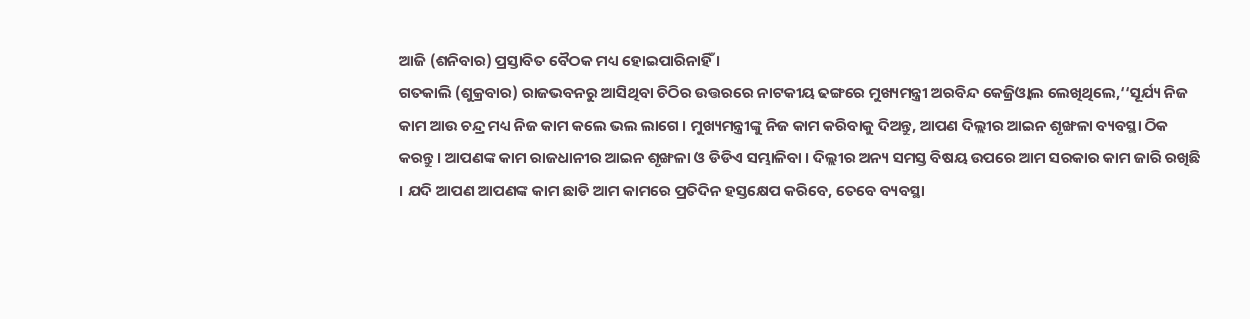ଆଜି (ଶନିବାର) ପ୍ରସ୍ତାବିତ ବୈଠକ ମଧ୍ୟ ହୋଇପାରିନାହିଁ ।
ଗତକାଲି (ଶୁକ୍ରବାର) ରାଜଭବନରୁ ଆସିଥିବା ଚିଠିର ଉତ୍ତରରେ ନାଟକୀୟ ଢଙ୍ଗରେ ମୁଖ୍ୟମନ୍ତ୍ରୀ ଅରବିନ୍ଦ କେଜ୍ରିଓ୍ବାଲ ଲେଖିଥିଲେ,‘‘ସୂର୍ଯ୍ୟ ନିଜ କାମ ଆଉ ଚନ୍ଦ୍ର ମଧ୍ୟ ନିଜ କାମ କଲେ ଭଲ ଲାଗେ । ମୁଖ୍ୟମନ୍ତ୍ରୀଙ୍କୁ ନିଜ କାମ କରିବାକୁ ଦିଅନ୍ତୁ, ଆପଣ ଦିଲ୍ଲୀର ଆଇନ ଶୃଙ୍ଖଳା ବ୍ୟବସ୍ଥା ଠିକ କରନ୍ତୁ । ଆପଣଙ୍କ କାମ ରାଜଧାନୀର ଆଇନ ଶୃଙ୍ଖଳା ଓ ଡିଡିଏ ସମ୍ଭାଳିବା । ଦିଲ୍ଲୀର ଅନ୍ୟ ସମସ୍ତ ବିଷୟ ଉପରେ ଆମ ସରକାର କାମ ଜାରି ରଖିଛି । ଯଦି ଆପଣ ଆପଣଙ୍କ କାମ ଛାଡି ଆମ କାମରେ ପ୍ରତିଦିନ ହସ୍ତକ୍ଷେପ କରିବେ, ତେବେ ବ୍ୟବସ୍ଥା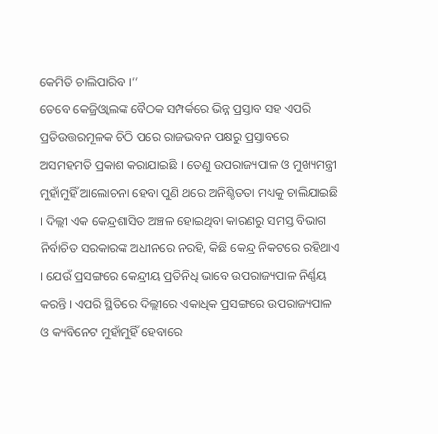କେମିତି ଚାଲିପାରିବ ।’’
ତେବେ କେଜ୍ରିଓ୍ବାଲଙ୍କ ବୈଠକ ସମ୍ପର୍କରେ ଭିନ୍ନ ପ୍ରସ୍ତାବ ସହ ଏପରି ପ୍ରତିଉତ୍ତରମୂଳକ ଚିଠି ପରେ ରାଜଭବନ ପକ୍ଷରୁ ପ୍ରସ୍ତାବରେ ଅସମହମତି ପ୍ରକାଶ କରାଯାଇଛି । ତେଣୁ ଉପରାଜ୍ୟପାଳ ଓ ମୁଖ୍ୟମନ୍ତ୍ରୀ ମୁହାଁମୁହିଁ ଆଲୋଚନା ହେବା ପୁଣି ଥରେ ଅନିଶ୍ଚିତତା ମଧ୍ୟକୁ ଚାଲିଯାଇଛି । ଦିଲ୍ଲୀ ଏକ କେନ୍ଦ୍ରଶାସିତ ଅଞ୍ଚଳ ହୋଇଥିବା କାରଣରୁ ସମସ୍ତ ବିଭାଗ ନିର୍ବାଚିତ ସରକାରଙ୍କ ଅଧୀନରେ ନରହି, କିଛି କେନ୍ଦ୍ର ନିକଟରେ ରହିଥାଏ । ଯେଉଁ ପ୍ରସଙ୍ଗରେ କେନ୍ଦ୍ରୀୟ ପ୍ରତିନିଧି ଭାବେ ଉପରାଜ୍ୟପାଳ ନିର୍ଣ୍ଣୟ କରନ୍ତି । ଏପରି ସ୍ଥିତିରେ ଦିଲ୍ଲୀରେ ଏକାଧିକ ପ୍ରସଙ୍ଗରେ ଉପରାଜ୍ୟପାଳ ଓ କ୍ୟବିନେଟ ମୁହାଁମୁହିଁ ହେବାରେ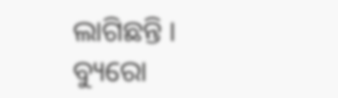ଲାଗିଛନ୍ତି ।
ବ୍ୟୁରୋ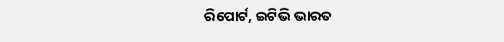ରିପୋର୍ଟ, ଇଟିଭି ଭାରତ